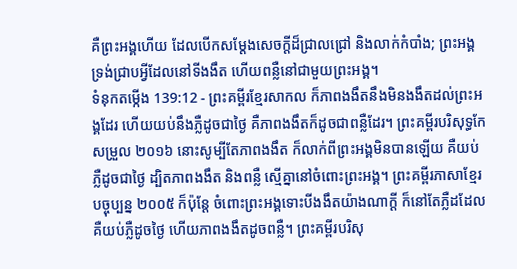គឺព្រះអង្គហើយ ដែលបើកសម្ដែងសេចក្ដីដ៏ជ្រាលជ្រៅ និងលាក់កំបាំង; ព្រះអង្គទ្រង់ជ្រាបអ្វីដែលនៅទីងងឹត ហើយពន្លឺនៅជាមួយព្រះអង្គ។
ទំនុកតម្កើង 139:12 - ព្រះគម្ពីរខ្មែរសាកល ក៏ភាពងងឹតនឹងមិនងងឹតដល់ព្រះអង្គដែរ ហើយយប់នឹងភ្លឺដូចជាថ្ងៃ គឺភាពងងឹតក៏ដូចជាពន្លឺដែរ។ ព្រះគម្ពីរបរិសុទ្ធកែសម្រួល ២០១៦ នោះសូម្បីតែភាពងងឹត ក៏លាក់ពីព្រះអង្គមិនបានឡើយ គឺយប់ភ្លឺដូចជាថ្ងៃ ដ្បិតភាពងងឹត និងពន្លឺ ស្មើគ្នានៅចំពោះព្រះអង្គ។ ព្រះគម្ពីរភាសាខ្មែរបច្ចុប្បន្ន ២០០៥ ក៏ប៉ុន្តែ ចំពោះព្រះអង្គទោះបីងងឹតយ៉ាងណាក្ដី ក៏នៅតែភ្លឺដដែល គឺយប់ភ្លឺដូចថ្ងៃ ហើយភាពងងឹតដូចពន្លឺ។ ព្រះគម្ពីរបរិសុ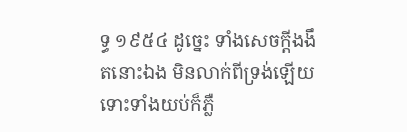ទ្ធ ១៩៥៤ ដូច្នេះ ទាំងសេចក្ដីងងឹតនោះឯង មិនលាក់ពីទ្រង់ឡើយ ទោះទាំងយប់ក៏ភ្លឺ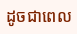ដូចជាពេល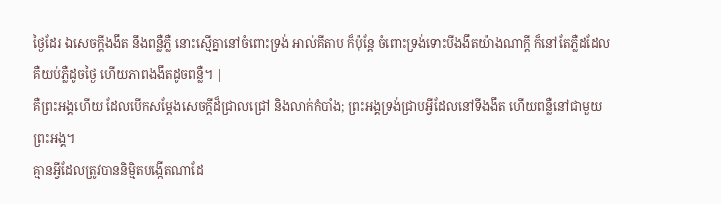ថ្ងៃដែរ ឯសេចក្ដីងងឹត នឹងពន្លឺភ្លឺ នោះស្មើគ្នានៅចំពោះទ្រង់ អាល់គីតាប ក៏ប៉ុន្តែ ចំពោះទ្រង់ទោះបីងងឹតយ៉ាងណាក្ដី ក៏នៅតែភ្លឺដដែល គឺយប់ភ្លឺដូចថ្ងៃ ហើយភាពងងឹតដូចពន្លឺ។ |
គឺព្រះអង្គហើយ ដែលបើកសម្ដែងសេចក្ដីដ៏ជ្រាលជ្រៅ និងលាក់កំបាំង; ព្រះអង្គទ្រង់ជ្រាបអ្វីដែលនៅទីងងឹត ហើយពន្លឺនៅជាមួយព្រះអង្គ។
គ្មានអ្វីដែលត្រូវបាននិម្មិតបង្កើតណាដែ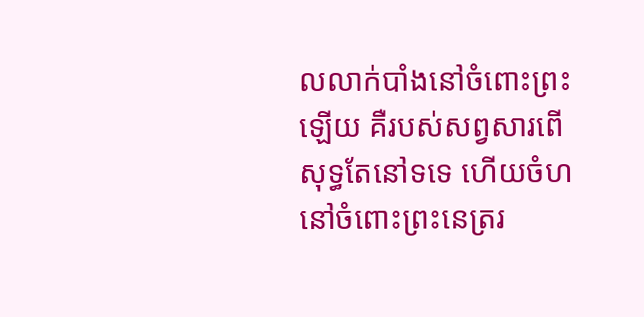លលាក់បាំងនៅចំពោះព្រះឡើយ គឺរបស់សព្វសារពើសុទ្ធតែនៅទទេ ហើយចំហនៅចំពោះព្រះនេត្ររ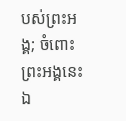បស់ព្រះអង្គ; ចំពោះព្រះអង្គនេះឯ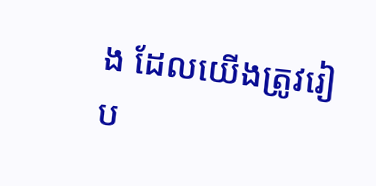ង ដែលយើងត្រូវរៀប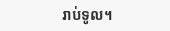រាប់ទូល។